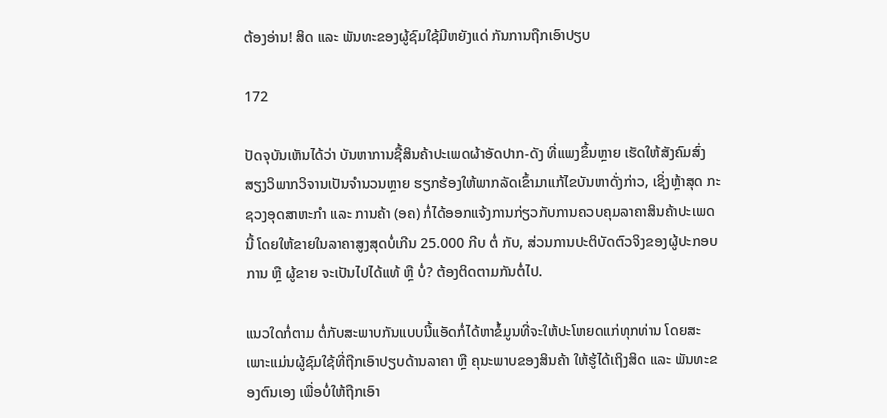ຕ້ອງອ່ານ! ສິດ ແລະ ພັນທະຂອງຜູ້ຊົມໃຊ້ມີຫຍັງແດ່ ກັນການຖືກເອົາປຽບ

172

ປັດຈຸບັນເຫັນໄດ້ວ່າ ບັນຫາການຊື້ສິນຄ້າປະເພດຜ້າອັດປາກ-ດັງ ທີ່ແພງຂຶ້ນຫຼາຍ ເຮັດໃຫ້ສັງຄົມສົ່ງສຽງວິພາກວິຈານເປັນຈໍານວນຫຼາຍ ຮຽກຮ້ອງໃຫ້ພາກລັດເຂົ້າມາແກ້ໄຂບັນຫາດັ່ງກ່າວ, ເຊິ່ງຫຼ້າສຸດ ກະຊວງອຸດສາຫະກໍາ ແລະ ການຄ້າ (ອຄ) ກໍ່ໄດ້ອອກແຈ້ງການກ່ຽວກັບການຄວບຄຸມລາຄາສິນຄ້າປະເພດນີ້ ໂດຍໃຫ້ຂາຍໃນລາຄາສູງສຸດບໍ່ເກີນ 25.000 ກີບ ຕໍ່ ກັບ, ສ່ວນການປະຕິບັດຕົວຈິງຂອງຜູ້ປະກອບການ ຫຼື ຜູ້ຂາຍ ຈະເປັນໄປໄດ້ແທ້ ຫຼື ບໍ່? ຕ້ອງຕິດຕາມກັນຕໍ່ໄປ.

ແນວໃດກໍ່ຕາມ ຕໍ່ກັບສະພາບກັນແບບນີ້ແອັດກໍ່ໄດ້ຫາຂໍ້ມູນທີ່ຈະໃຫ້ປະໂຫຍດແກ່ທຸກທ່ານ ໂດຍສະເພາະແມ່ນຜູ້ຊົມໃຊ້ທີ່ຖືກເອົາປຽບດ້ານລາຄາ ຫຼື ຄຸນະພາບຂອງສິນຄ້າ ໃຫ້ຮູ້ໄດ້ເຖິງສິດ ແລະ ພັນທະຂອງຕົນເອງ ເພື່ອບໍ່ໃຫ້ຖືກເອົາ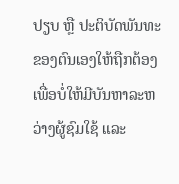ປຽບ ຫຼື ປະຕິບັດພັນທະຂອງຕົນເອງໃຫ້ຖືກຕ້ອງ ເພື່ອບໍ່ໃຫ້ມີບັນຫາລະຫວ່າງຜູ້ຊົມໃຊ້ ແລະ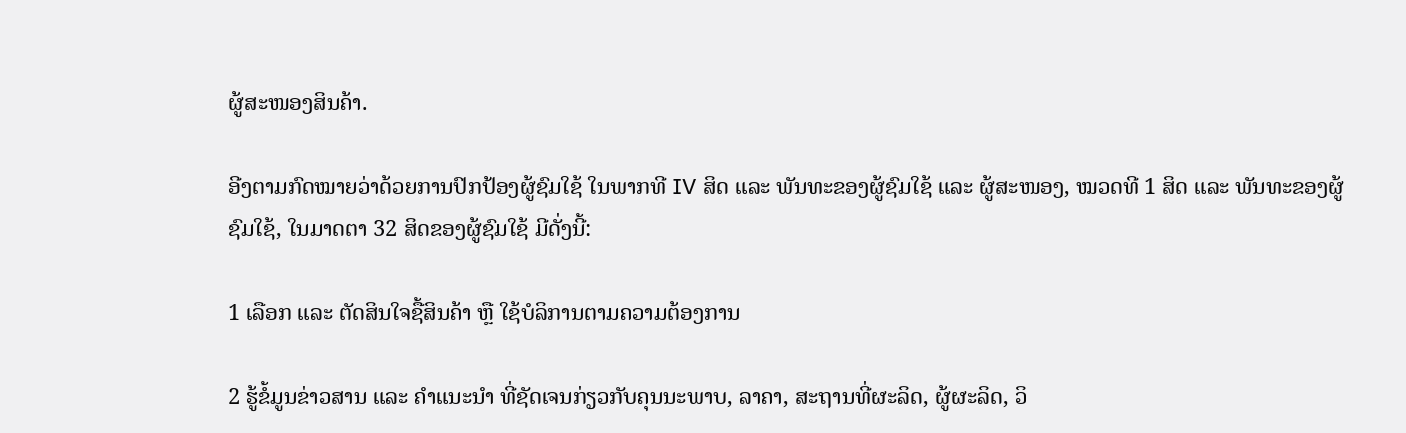ຜູ້ສະໜອງສິນຄ້າ.

ອີງຕາມກົດໝາຍວ່າດ້ວຍການປົກປ້ອງຜູ້ຊົມໃຊ້ ໃນພາກທີ IV ສິດ ແລະ ພັນທະຂອງຜູ້ຊົມໃຊ້ ແລະ ຜູ້ສະໜອງ, ໝວດທີ 1 ສິດ ແລະ ພັນທະຂອງຜູ້ຊົມໃຊ້, ໃນມາດຕາ 32 ສິດຂອງຜູ້ຊົມໃຊ້ ມີດັ່ງນີ້:

1 ເລືອກ ແລະ ຕັດສິນໃຈຊື້ສິນຄ້າ ຫຼື ໃຊ້ບໍລິການຕາມຄວາມຕ້ອງການ

2 ຮູ້ຂໍ້ມູນຂ່າວສານ ແລະ ຄໍາແນະນໍາ ທີ່ຊັດເຈນກ່ຽວກັບຄຸນນະພາບ, ລາຄາ, ສະຖານທີ່ຜະລິດ, ຜູ້ຜະລິດ, ວິ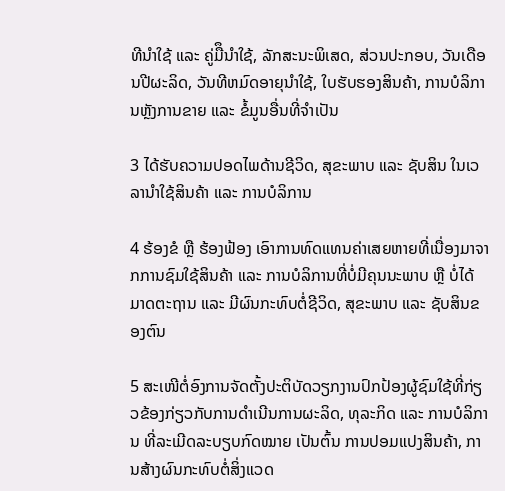ທີນໍາໃຊ້ ແລະ ຄູ່ມືຶນໍາໃຊ້, ລັກສະນະພິເສດ, ສ່ວນປະກອບ, ວັນເດືອນປີຜະລິດ, ວັນທີຫມົດອາຍຸນໍາໃຊ້, ໃບຮັບຮອງສິນຄ້າ, ການບໍລິການຫຼັງການຂາຍ ແລະ ຂໍ້ມູນອື່ນທີ່ຈໍາເປັນ

3 ໄດ້ຮັບຄວາມປອດໄພດ້ານຊີວິດ, ສຸຂະພາບ ແລະ ຊັບສິນ ໃນເວລານໍາໃຊ້ສິນຄ້າ ແລະ ການບໍລິການ

4 ຮ້ອງຂໍ ຫຼື ຮ້ອງຟ້ອງ ເອົາການທົດແທນຄ່າເສຍຫາຍທີ່ເນື່ອງມາຈາກການຊົມໃຊ້ສິນຄ້າ ແລະ ການບໍລິການທີ່ບໍ່ມີຄຸນນະພາບ ຫຼື ບໍ່ໄດ້ມາດຕະຖານ ແລະ ມີຜົນກະທົບຕໍ່ຊີວິດ, ສຸຂະພາບ ແລະ ຊັບສິນຂອງຕົນ

5 ສະເໜີຕໍ່ອົງການຈັດຕັ້ງປະຕິບັດວຽກງານປົກປ້ອງຜູ້ຊົມໃຊ້ທີ່ກ່ຽວຂ້ອງກ່ຽວກັບການດໍາເນີນການຜະລິດ, ທຸລະກິດ ແລະ ການບໍລິການ ທີ່ລະເມີດລະບຽບກົດໝາຍ ເປັນຕົ້ນ ການປອມແປງສິນຄ້າ, ການສ້າງຜົນກະທົບຕໍ່ສິ່ງແວດ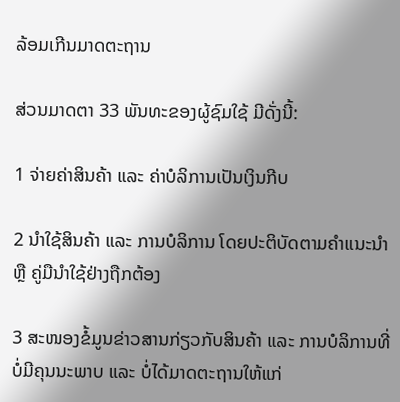ລ້ອມເກີນມາດຕະຖານ

ສ່ວນມາດຕາ 33 ພັນທະຂອງຜູ້ຊົມໃຊ້ ມີດັ່ງນີ້:

1 ຈ່າຍຄ່າສິນຄ້າ ແລະ ຄ່າບໍລິການເປັນເງິນກີບ

2 ນໍາໃຊ້ສິນຄ້າ ແລະ ການບໍລິການ ໂດຍປະຕິບັດຕາມຄໍາແນະນໍາ ຫຼື ຄູ່ມືນໍາໃຊ້ຢ່າງຖືກຕ້ອງ

3 ສະໜອງຂໍ້ມູນຂ່າວສານກ່ຽວກັບສິນຄ້າ ແລະ ການບໍລິການທີ່ບໍ່ມີຄຸນນະພາບ ແລະ ບໍ່ໄດ້ມາດຕະຖານໃຫ້ແກ່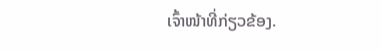ເຈົ້າໜ້າທີ່ກ່ຽວຂ້ອງ.